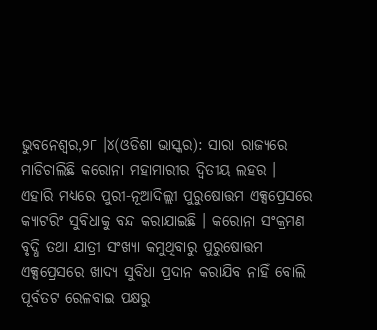ଭୁବନେଶ୍ୱର,୨୮ ।୪(ଓଡିଶା ଭାସ୍କର): ସାରା ରାଜ୍ୟରେ ମାଡିଚାଲିଛି କରୋନା ମହାମାରୀର ଦ୍ୱିତୀୟ ଲହର । ଏହାରି ମଧ୍ୟରେ ପୁରୀ-ନୂଆଦିଲ୍ଲୀ ପୁରୁଷୋତ୍ତମ ଏକ୍ସପ୍ରେସରେ କ୍ୟାଟରିଂ ସୁବିଧାକୁ ବନ୍ଦ କରାଯାଇଛି । କରୋନା ସଂକ୍ରମଣ ବୃଦ୍ଧି ତଥା ଯାତ୍ରୀ ସଂଖ୍ୟା କମୁଥିବାରୁ ପୁରୁଷୋତ୍ତମ ଏକ୍ସପ୍ରେସରେ ଖାଦ୍ୟ ସୁବିଧା ପ୍ରଦାନ କରାଯିବ ନାହିଁ ବୋଲି ପୂର୍ବତଟ ରେଳବାଇ ପକ୍ଷରୁ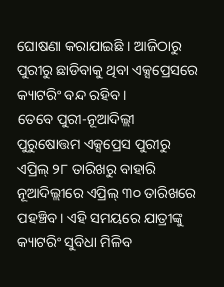ଘୋଷଣା କରାଯାଇଛି । ଆଜିଠାରୁ ପୁରୀରୁ ଛାଡିବାକୁ ଥିବା ଏକ୍ସପ୍ରେସରେ କ୍ୟାଟରିଂ ବନ୍ଦ ରହିବ ।
ତେବେ ପୁରୀ-ନୂଆଦିଲ୍ଲୀ ପୁରୁଷୋତ୍ତମ ଏକ୍ସପ୍ରେସ ପୁରୀରୁ ଏପ୍ରିଲ୍ ୨୮ ତାରିଖରୁ ବାହାରି ନୂଆଦିଲ୍ଲୀରେ ଏପ୍ରିଲ୍ ୩୦ ତାରିଖରେ ପହଞ୍ଚିବ। ଏହି ସମୟରେ ଯାତ୍ରୀଙ୍କୁ କ୍ୟାଟରିଂ ସୁବିଧା ମିଳିବ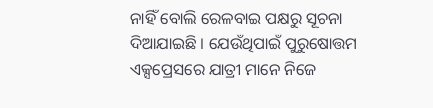ନାହିଁ ବୋଲି ରେଳବାଇ ପକ୍ଷରୁ ସୂଚନା ଦିଆଯାଇଛି । ଯେଉଁଥିପାଇଁ ପୁରୁଷୋତ୍ତମ ଏକ୍ସପ୍ରେସରେ ଯାତ୍ରୀ ମାନେ ନିଜେ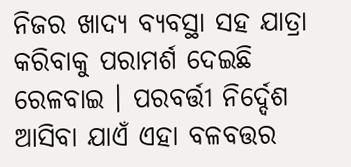ନିଜର ଖାଦ୍ୟ ବ୍ୟବସ୍ଥା ସହ ଯାତ୍ରା କରିବାକୁ ପରାମର୍ଶ ଦେଇଛି ରେଳବାଇ । ପରବର୍ତ୍ତୀ ନିର୍ଦ୍ଦେଶ ଆସିବା ଯାଏଁ ଏହା ବଳବତ୍ତର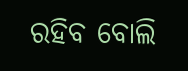ରହିବ ବୋଲି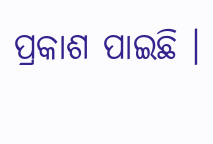ପ୍ରକାଶ ପାଇଛି ।